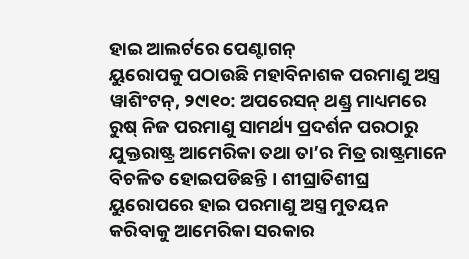ହାଇ ଆଲର୍ଟରେ ପେଣ୍ଟାଗନ୍
ୟୁରୋପକୁ ପଠାଉଛି ମହାବିନାଶକ ପରମାଣୁ ଅସ୍ତ୍ର
ୱାଶିଂଟନ୍, ୨୯ା୧୦: ଅପରେସନ୍ ଥଣ୍ଡ୍ର ମାଧ୍ୟମରେ ରୁଷ୍ ନିଜ ପରମାଣୁ ସାମର୍ଥ୍ୟ ପ୍ରଦର୍ଶନ ପରଠାରୁ ଯୁକ୍ତରାଷ୍ଟ୍ର ଆମେରିକା ତଥା ତା’ର ମିତ୍ର ରାଷ୍ଟ୍ରମାନେ ବିଚଳିତ ହୋଇପଡିଛନ୍ତି । ଶୀଘ୍ରାତିଶୀଘ୍ର ୟୁରୋପରେ ହାଇ ପରମାଣୁ ଅସ୍ତ୍ର ମୁତୟନ କରିବାକୁ ଆମେରିକା ସରକାର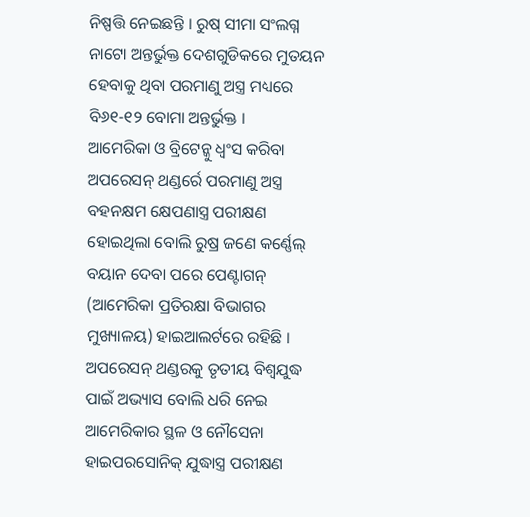ନିଷ୍ପତ୍ତି ନେଇଛନ୍ତି । ରୁଷ୍ ସୀମା ସଂଲଗ୍ନ ନାଟୋ ଅନ୍ତର୍ଭୁକ୍ତ ଦେଶଗୁଡିକରେ ମୁତୟନ ହେବାକୁ ଥିବା ପରମାଣୁ ଅସ୍ତ୍ର ମଧ୍ୟରେ ବି୬୧-୧୨ ବୋମା ଅନ୍ତର୍ଭୁକ୍ତ ।
ଆମେରିକା ଓ ବ୍ରିଟେନ୍କୁ ଧ୍ୱଂସ କରିବା ଅପରେସନ୍ ଥଣ୍ଡର୍ରେ ପରମାଣୁ ଅସ୍ତ୍ର ବହନକ୍ଷମ କ୍ଷେପଣାସ୍ତ୍ର ପରୀକ୍ଷଣ ହୋଇଥିଲା ବୋଲି ରୁଷ୍ର ଜଣେ କର୍ଣ୍ଣେଲ୍ ବୟାନ ଦେବା ପରେ ପେଣ୍ଟାଗନ୍ (ଆମେରିକା ପ୍ରତିରକ୍ଷା ବିଭାଗର ମୁଖ୍ୟାଳୟ) ହାଇଆଲର୍ଟରେ ରହିଛି । ଅପରେସନ୍ ଥଣ୍ଡରକୁ ତୃତୀୟ ବିଶ୍ୱଯୁଦ୍ଧ ପାଇଁ ଅଭ୍ୟାସ ବୋଲି ଧରି ନେଇ ଆମେରିକାର ସ୍ଥଳ ଓ ନୌସେନା ହାଇପରସୋନିକ୍ ଯୁଦ୍ଧାସ୍ତ୍ର ପରୀକ୍ଷଣ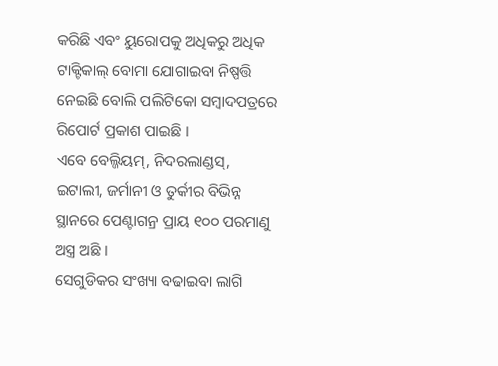କରିଛି ଏବଂ ୟୁରୋପକୁ ଅଧିକରୁ ଅଧିକ ଟାକ୍ଟିକାଲ୍ ବୋମା ଯୋଗାଇବା ନିଷ୍ପତ୍ତି ନେଇଛି ବୋଲି ପଲିଟିକୋ ସମ୍ବାଦପତ୍ରରେ ରିପୋର୍ଟ ପ୍ରକାଶ ପାଇଛି ।
ଏବେ ବେଲ୍ଜିୟମ୍, ନିଦରଲାଣ୍ଡସ୍, ଇଟାଲୀ, ଜର୍ମାନୀ ଓ ତୁର୍କୀର ବିଭିନ୍ନ ସ୍ଥାନରେ ପେଣ୍ଟାଗନ୍ର ପ୍ରାୟ ୧୦୦ ପରମାଣୁ ଅସ୍ତ୍ର ଅଛି ।
ସେଗୁଡିକର ସଂଖ୍ୟା ବଢାଇବା ଲାଗି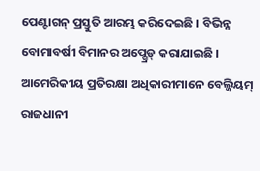ପେଣ୍ଟାଗନ୍ ପ୍ରସ୍ତୁତି ଆରମ୍ଭ କରିଦେଇଛି । ବିଭିନ୍ନ ବୋମାବର୍ଷୀ ବିମାନର ଅପ୍ଗ୍ରେଡ୍ କରାଯାଇଛି । ଆମେରିକୀୟ ପ୍ରତିରକ୍ଷା ଅଧିକାରୀମାନେ ବେଲ୍ଜିୟମ୍ ରାଜଧାନୀ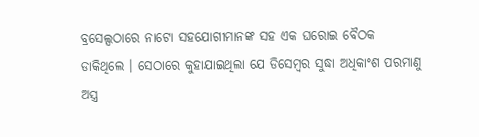ବ୍ରସେଲ୍ସଠାରେ ନାଟୋ ସହଯୋଗୀମାନଙ୍କ ସହ ଏକ ଘରୋଇ ବୈଠକ ଡାକିଥିଲେ । ସେଠାରେ କୁହାଯାଇଥିଲା ଯେ ଡିସେମ୍ବର ସୁଦ୍ଧା ଅଧିକାଂଶ ପରମାଣୁ ଅସ୍ତ୍ର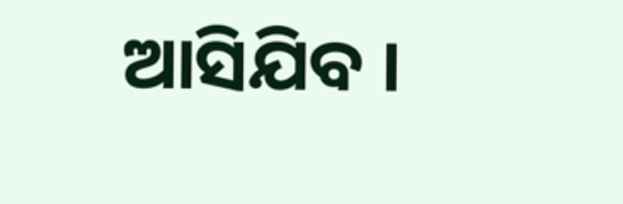ଆସିଯିବ ।